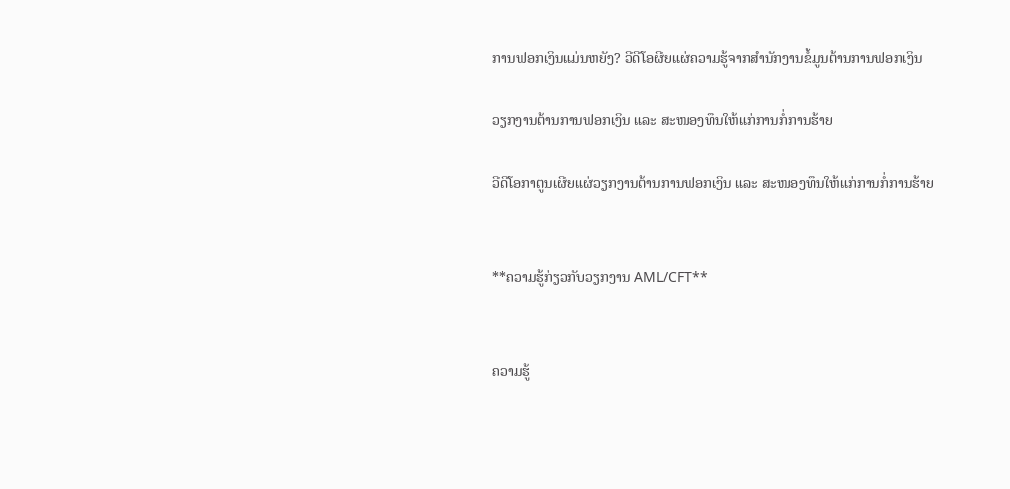ການຟອກເງິນແມ່ນຫຍັງ? ວີດີໂອຜີຍແຜ່ຄວາມຮູ້ຈາກສຳນັກງານຂໍ້ມູນຕ້ານການຟອກເງິນ

ວຽກງານຕ້ານການຟອກເງິນ ແລະ ສະໜອງທຶນໃຫ້ແກ່ການກໍ່ການຮ້າຍ

ວີດີໂອກາຕູນເຜີຍແຜ່ວຽກງານຕ້ານການຟອກເງິນ ແລະ ສະໜອງທຶນໃຫ້ແກ່ການກໍ່ການຮ້າຍ


**ຄວາມຮູ້ກ່ຽວກັບວຽກງານ AML/CFT**


ຄວາມຮູ້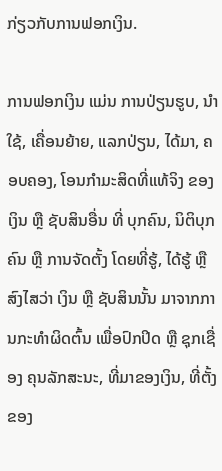ກ່ຽວກັບການຟອກເງິນ.

ການຟອກເງິນ ແມ່ນ ການປ່ຽນຮູບ, ນຳໃຊ້, ເຄື່ອນຍ້າຍ, ແລກປ່ຽນ, ໄດ້ມາ, ຄອບຄອງ, ໂອນກຳມະສິດທີ່ແທ້ຈິງ ຂອງເງິນ ຫຼື ຊັບສິນອື່ນ ທີ່ ບຸກຄົນ, ນິຕິບຸກຄົນ ຫຼື ການຈັດຕັ້ງ ໂດຍທີ່ຮູ້, ໄດ້ຮູ້ ຫຼື ສົງໄສວ່າ ເງິນ ຫຼື ຊັບສິນນັ້ນ ມາຈາກການກະທຳຜິດຕົ້ນ ເພື່ອປົກປິດ ຫຼື ຊຸກເຊື່ອງ ຄຸນລັກສະນະ, ທີ່ມາຂອງເງິນ, ທີ່ຕັ້ງ ຂອງ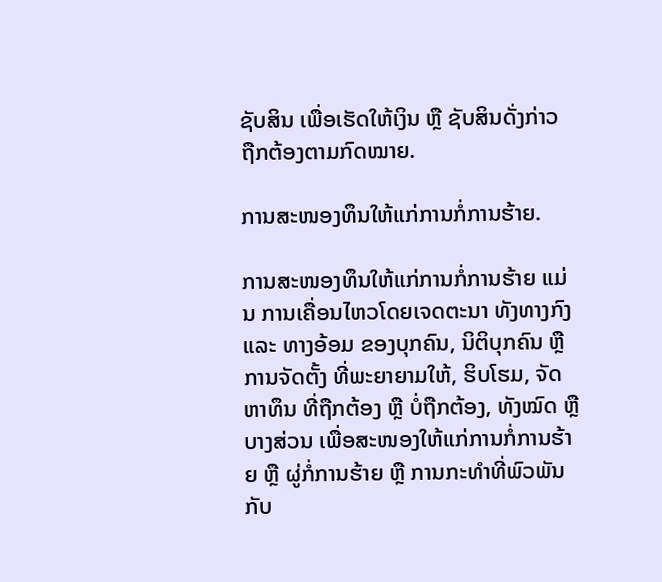ຊັບສິນ ເພື່ອເຮັດໃຫ້ເງິນ ຫຼື ຊັບສິນດັ່ງກ່າວ ຖືກຕ້ອງຕາມກົດໝາຍ.

ການສະໜອງທຶນໃຫ້ແກ່ການກໍ່ການຮ້າຍ.

ການສະໜອງທຶນໃຫ້ແກ່ການກໍ່ການຮ້າຍ ແມ່ນ ການເຄື່ອນໄຫວໂດຍເຈດຕະນາ ທັງທາງກົງ ແລະ ທາງອ້ອມ ຂອງບຸກຄົນ, ນິຕິບຸກຄົນ ຫຼື ການຈັດຕັ້ງ ທີ່ພະຍາຍາມໃຫ້, ຮິບໂຮມ, ຈັດຫາທຶນ ທີ່ຖືກຕ້ອງ ຫຼື ບໍ່ຖືກຕ້ອງ, ທັງໝົດ ຫຼື ບາງສ່ວນ ເພື່ອສະໜອງໃຫ້ແກ່ການກໍ່ການຮ້າຍ ຫຼື ຜູ່ກໍ່ການຮ້າຍ ຫຼື ການກະທຳທີ່ພົວພັນກັບ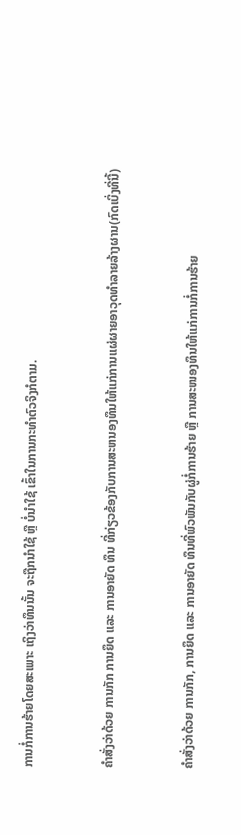ການກໍ່ການຮ້າຍໂດຍສະເພາະ ເຖິງວ່າທຶນນັ້ນ ຈະຖືກນຳໃຊ້ ຫຼື ບໍ່ນຳໃຊ້ ເຂົ້າໃນການກະທຳຕົວຈິງກໍຕາມ.


ຄຳສັ່ງວ່າດ້ວຍ ການກັກ ການຍຶດ ແລະ ການອາຍັດ ທຶນ ທີ່ກ່ຽວຂ້ອງກັບການສະຫນອງທຶນໃຫ້ແກ່ການແຜ່ຜາຍອາວຸດທຳລາຍລ້າງຜານ(ກົດເບິ່ງທີ່ນີ້)


ຄຳສັ່ງວ່າດ້ວຍ ການກັກ, ການຍຶດ ແລະ ການອາຍັດ ທຶນທີ່ພົວພັນກັບຜູ່ກໍ່ການຮ້າຍ ຫຼື ການສະໜອງທຶນໃຫ້ແກ່ການກໍ່ການຮ້າຍ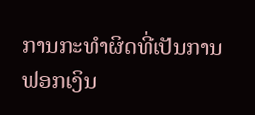ການກະທຳຜິດທີ່ເປັນການຟອກເງິນ